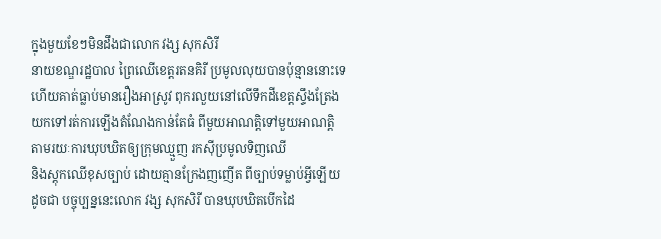ក្នុងមួយខែៗមិនដឹងជាលោក វង្ស សុកសិរី
នាយខណ្ឌរដ្ឋបាល ព្រៃឈើខេត្តរតនគិរី ប្រមូលលុយបានប៉ុន្មាននោះទេ
ហើយគាត់ធ្លាប់មានរឿងអាស្រូវ ពុករលួយនៅលើទឹកដីខេត្តស្ទឹងត្រែង
យកទៅរត់ការឡើងតំណែងកាន់តែធំ ពីមួយអាណត្តិទៅមួយអាណត្តិ
តាមរយៈការឃុបឃិតឲ្យក្រុមឈ្មួញ រកស៊ីប្រមូលទិញឈើ
និងស្តុកឈើខុសច្បាប់ ដោយគ្មានក្រែងញញើត ពីច្បាប់ទម្លាប់អ្វីឡើយ
ដូចជា បច្ចុប្បន្ននេះលោក វង្ស សុកសិរី បានឃុបឃិតបើកដៃ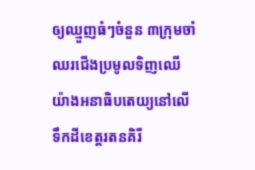ឲ្យឈ្មួញធំៗចំនួន ៣ក្រុមចាំឈរជើងប្រមូលទិញឈើ
យ៉ាងអនាធិបតេយ្យនៅលើ ទឹកដីខេត្តរតនគិរី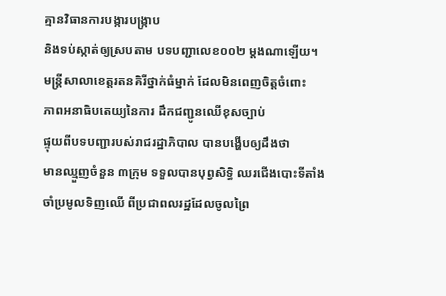គ្មានវិធានការបង្ការបង្ក្រាប
និងទប់ស្កាត់ឲ្យស្របតាម បទបញ្ជាលេខ០០២ ម្តងណាឡើយ។
មន្ត្រីសាលាខេត្តរតនគិរីថ្នាក់ធំម្នាក់ ដែលមិនពេញចិត្តចំពោះ
ភាពអនាធិបតេយ្យនៃការ ដឹកជញ្ជូនឈើខុសច្បាប់
ផ្ទុយពីបទបញ្ជារបស់រាជរដ្ឋាភិបាល បានបង្ហើបឲ្យដឹងថា
មានឈ្មួញចំនួន ៣ក្រុម ទទួលបានបុព្វសិទ្ធិ ឈរជើងបោះទីតាំង
ចាំប្រមូលទិញឈើ ពីប្រជាពលរដ្ឋដែលចូលព្រៃ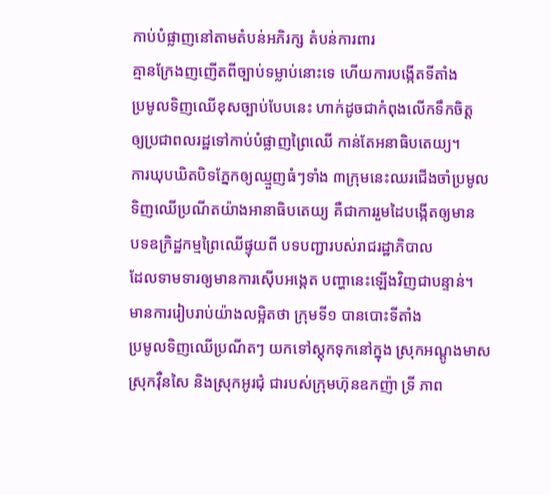កាប់បំផ្លាញនៅតាមតំបន់អភិរក្ស តំបន់ការពារ
គ្មានក្រែងញញើតពីច្បាប់ទម្លាប់នោះទេ ហើយការបង្កើតទីតាំង
ប្រមូលទិញឈើខុសច្បាប់បែបនេះ ហាក់ដូចជាកំពុងលើកទឹកចិត្ត
ឲ្យប្រជាពលរដ្ឋទៅកាប់បំផ្លាញព្រៃឈើ កាន់តែអនាធិបតេយ្យ។
ការឃុបឃិតបិទភ្នែកឲ្យឈ្មួញធំៗទាំង ៣ក្រុមនេះឈរជើងចាំប្រមូល
ទិញឈើប្រណីតយ៉ាងអានាធិបតេយ្យ គឺជាការរួមដៃបង្កើតឲ្យមាន
បទឧក្រិដ្ឋកម្មព្រៃឈើផ្ទុយពី បទបញ្ជារបស់រាជរដ្ឋាភិបាល
ដែលទាមទារឲ្យមានការស៊ើបអង្កេត បញ្ហានេះឡើងវិញជាបន្ទាន់។
មានការរៀបរាប់យ៉ាងលម្អិតថា ក្រុមទី១ បានបោះទីតាំង
ប្រមូលទិញឈើប្រណីតៗ យកទៅស្តុកទុកនៅក្នុង ស្រុកអណ្តូងមាស
ស្រុកវ៉ឺនសៃ និងស្រុកអូរជុំ ជារបស់ក្រុមហ៊ុនឧកញ៉ា ទ្រី ភាព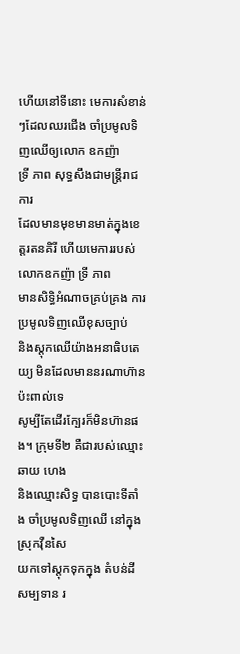ហើយនៅទីនោះ មេការសំខាន់ៗដែលឈរជើង ចាំប្រមូលទិញឈើឲ្យលោក ឧកញ៉ា
ទ្រី ភាព សុទ្ធសឹងជាមន្ត្រីរាជការ
ដែលមានមុខមានមាត់ក្នុងខេត្តរតនគិរី ហើយមេការរបស់លោកឧកញ៉ា ទ្រី ភាព
មានសិទ្ធិអំណាចគ្រប់គ្រង ការប្រមូលទិញឈើខុសច្បាប់
និងស្តុកឈើយ៉ាងអនាធិបតេយ្យ មិនដែលមាននរណាហ៊ានប៉ះពាល់ទេ
សូម្បីតែដើរក្បែរក៏មិនហ៊ានផង។ ក្រុមទី២ គឺជារបស់ឈ្មោះ ឆាយ ហេង
និងឈ្មោះសិទ្ធ បានបោះទីតាំង ចាំប្រមូលទិញឈើ នៅក្នុងស្រុកវ៉ឺនសៃ
យកទៅស្តុកទុកក្នុង តំបន់ដីសម្បទាន រ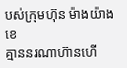បស់ក្រុមហ៊ុន ម៉ាងយ៉ាងខេ
គ្មាននរណាហ៊ានហើ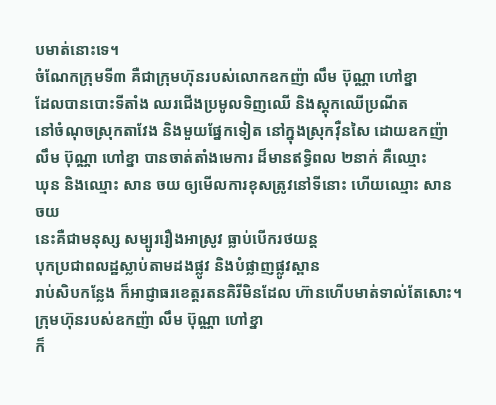បមាត់នោះទេ។
ចំណែកក្រុមទី៣ គឺជាក្រុមហ៊ុនរបស់លោកឧកញ៉ា លឹម ប៊ុណ្ណា ហៅខ្នា
ដែលបានបោះទីតាំង ឈរជើងប្រមូលទិញឈើ និងស្តុកឈើប្រណីត
នៅចំណុចស្រុកតាវែង និងមួយផ្នែកទៀត នៅក្នុងស្រុកវ៉ឺនសៃ ដោយឧកញ៉ា
លឹម ប៊ុណ្ណា ហៅខ្នា បានចាត់តាំងមេការ ដ៏មានឥទ្ធិពល ២នាក់ គឺឈ្មោះ
ឃុន និងឈ្មោះ សាន ចយ ឲ្យមើលការខុសត្រូវនៅទីនោះ ហើយឈ្មោះ សាន ចយ
នេះគឺជាមនុស្ស សម្បូររឿងអាស្រូវ ធ្លាប់បើករថយន្ត
បុកប្រជាពលដ្ឋស្លាប់តាមដងផ្លូវ និងបំផ្លាញផ្លូវស្ពាន
រាប់សិបកន្លែង ក៏អាជ្ញាធរខេត្តរតនគិរីមិនដែល ហ៊ានហើបមាត់ទាល់តែសោះ។
ក្រុមហ៊ុនរបស់ឧកញ៉ា លឹម ប៊ុណ្ណា ហៅខ្នា
ក៏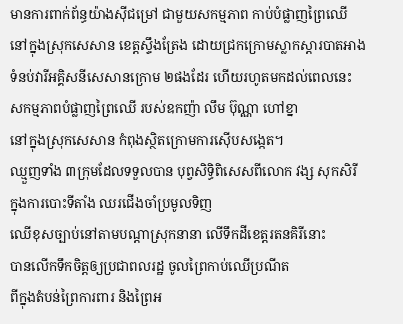មានការពាក់ព័ន្ធយ៉ាងស៊ីជម្រៅ ជាមួយសកម្មភាព កាប់បំផ្លាញព្រៃឈើ
នៅក្នុងស្រុកសេសាន ខេត្តស្ទឹងត្រែង ដោយជ្រកក្រោមស្លាកស្តារបាតអាង
ទំនប់វារីអគ្គិសនីសេសានក្រោម ២ផងដែរ ហើយរហូតមកដល់ពេលនេះ
សកម្មភាពបំផ្លាញព្រៃឈើ របស់ឧកញ៉ា លឹម ប៊ុណ្ណា ហៅខ្នា
នៅក្នុងស្រុកសេសាន កំពុងស្ថិតក្រោមការស៊ើបសង្កេត។
ឈ្មួញទាំង ៣ក្រុមដែលទទួលបាន បុព្វសិទ្ធិពិសេសពីលោក វង្ស សុកសិរី
ក្នុងការបោះទីតាំង ឈរជើងចាំប្រមូលទិញ
ឈើខុសច្បាប់នៅតាមបណ្តាស្រុកនានា លើទឹកដីខេត្តរតនគិរីនោះ
បានលើកទឹកចិត្តឲ្យប្រជាពលរដ្ឋ ចូលព្រៃកាប់ឈើប្រណីត
ពីក្នុងតំបន់ព្រៃការពារ និងព្រៃអ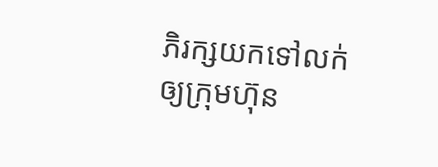ភិរក្សយកទៅលក់ ឲ្យក្រុមហ៊ុន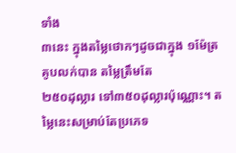ទាំង
៣នេះ ក្នុងតម្លៃថោកៗដូចជាក្នុង ១ម៉ែត្រគូបលក់បាន តម្លៃត្រឹមតែ
២៥០ដុល្លារ ទៅ៣៥០ដុល្លារប៉ុណ្ណោះ។ តម្លៃនេះសម្រាប់តែប្រភេទ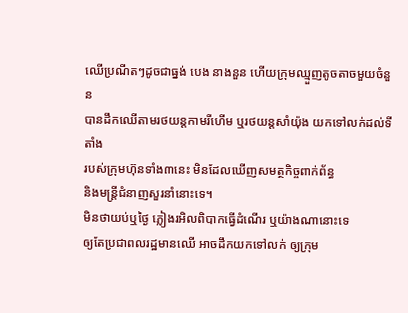ឈើប្រណីតៗដូចជាធ្នង់ បេង នាងនួន ហើយក្រុមឈ្មួញតូចតាចមួយចំនួន
បានដឹកឈើតាមរថយន្តកាមរីហើម ឬរថយន្តសាំយ៉ុង យកទៅលក់ដល់ទីតាំង
របស់ក្រុមហ៊ុនទាំង៣នេះ មិនដែលឃើញសមត្ថកិច្ចពាក់ព័ន្ធ
និងមន្ត្រីជំនាញសួរនាំនោះទេ។
មិនថាយប់ឬថ្ងៃ ភ្លៀងរអិលពិបាកធ្វើដំណើរ ឬយ៉ាងណានោះទេ
ឲ្យតែប្រជាពលរដ្ឋមានឈើ អាចដឹកយកទៅលក់ ឲ្យក្រុម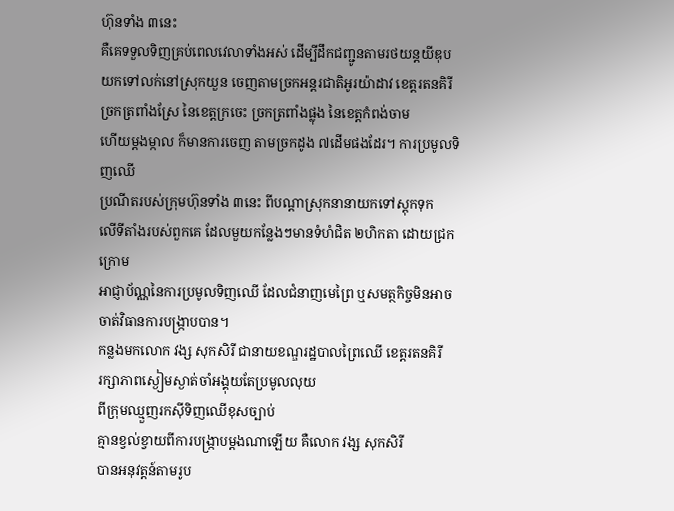ហ៊ុនទាំង ៣នេះ
គឺគេទទួលទិញគ្រប់ពេលវេលាទាំងអស់ ដើម្បីដឹកជញ្ជូនតាមរថយន្តយីឌុប
យកទៅលក់នៅស្រុកយួន ចេញតាមច្រកអន្តរជាតិអូរយ៉ាដាវ ខេត្តរតនគិរី
ច្រកត្រពាំងស្រែ នៃខេត្តក្រចេះ ច្រកត្រពាំងផ្លុង នៃខេត្តកំពង់ចាម
ហើយម្តងម្កាល ក៏មានការចេញ តាមច្រកដូង ៧ដើមផងដែរ។ ការប្រមូលទិញឈើ
ប្រណីតរបស់ក្រុមហ៊ុនទាំង ៣នេះ ពីបណ្តាស្រុកនានាយកទៅស្តុកទុក
លើទីតាំងរបស់ពួកគេ ដែលមួយកន្លែងៗមានទំហំជិត ២ហិកតា ដោយជ្រកក្រោម
អាជ្ញាប័ណ្ណនៃការប្រមូលទិញឈើ ដែលជំនាញមេព្រៃ ឬសមត្ថកិច្ចមិនអាច
ចាត់វិធានការបង្ក្រាបបាន។
កន្លងមកលោក វង្ស សុកសិរី ជានាយខណ្ឌរដ្ឋបាលព្រៃឈើ ខេត្តរតនគិរី
រក្សាភាពស្ងៀមស្ងាត់ចាំអង្គុយតែប្រមូលលុយ
ពីក្រុមឈ្មួញរកស៊ីទិញឈើខុសច្បាប់
គ្មានខ្វល់ខ្វាយពីការបង្ក្រាបម្តងណាឡើយ គឺលោក វង្ស សុកសិរី
បានអនុវត្តន៍តាមរូប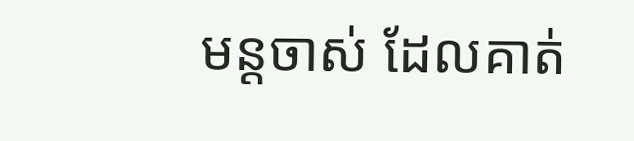មន្តចាស់ ដែលគាត់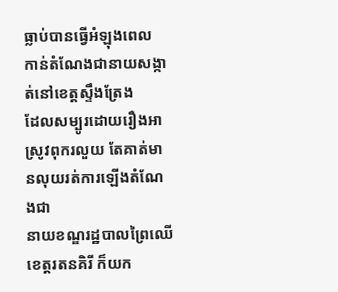ធ្លាប់បានធ្វើអំឡុងពេល
កាន់តំណែងជានាយសង្កាត់នៅខេត្តស្ទឹងត្រែង
ដែលសម្បូរដោយរឿងអាស្រូវពុករលួយ តែគាត់មានលុយរត់ការឡើងតំណែងជា
នាយខណ្ឌរដ្ឋបាលព្រៃឈើខេត្តរតនគិរី ក៏យក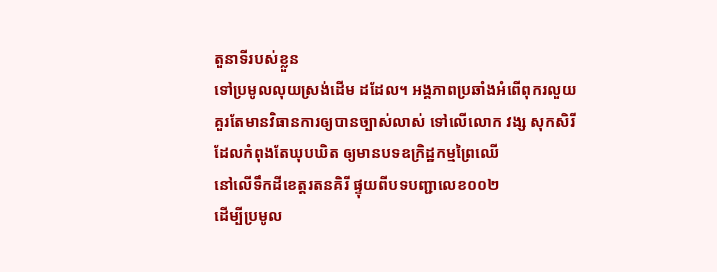តួនាទីរបស់ខ្លួន
ទៅប្រមូលលុយស្រង់ដើម ដដែល។ អង្គភាពប្រឆាំងអំពើពុករលួយ
គួរតែមានវិធានការឲ្យបានច្បាស់លាស់ ទៅលើលោក វង្ស សុកសិរី
ដែលកំពុងតែឃុបឃិត ឲ្យមានបទឧក្រិដ្ឋកម្មព្រៃឈើ
នៅលើទឹកដីខេត្តរតនគិរី ផ្ទុយពីបទបញ្ជាលេខ០០២
ដើម្បីប្រមូល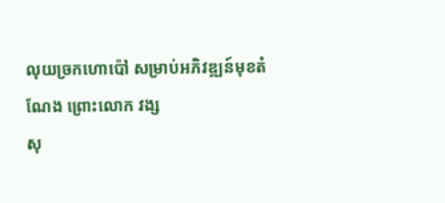លុយច្រកហោប៉ៅ សម្រាប់អភិវឌ្ឍន៍មុខតំណែង ព្រោះលោក វង្ស
សុ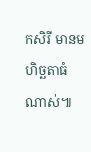កសិរី មានមហិច្ឆតាធំណាស់៕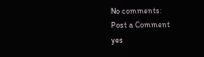No comments:
Post a Comment
yes